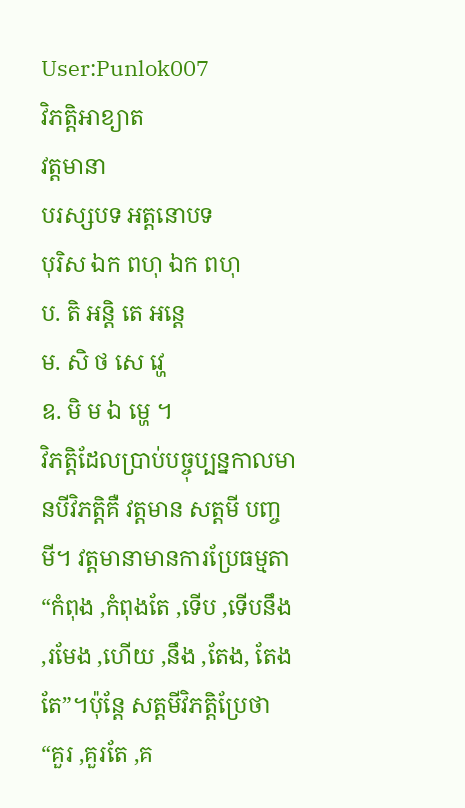User:Punlok007
វិភត្តិអាខ្យាត
វត្តមានា
បរស្សបទ អត្តនោបទ
បុរិស ឯក ពហុ ឯក ពហុ
ប. តិ អន្តិ តេ អន្តេ
ម. សិ ថ សេ វ្ហេ
ឧ. មិ ម ឯ ម្ហេ ។
វិភត្តិដែលប្រាប់បច្ចុប្បន្នកាលមានបីវិភត្តិគឺ វត្តមាន សត្តមី បញ្ចមី។ វត្តមានាមានការប្រែធម្មតា “កំពុង ,កំពុងតែ ,ទើប ,ទើបនឹង ,រមែង ,ហើយ ,នឹង ,តែង, តែងតែ”។ប៉ុន្តែ សត្តមីវិភត្តិប្រែថា “គួរ ,គួរតែ ,គ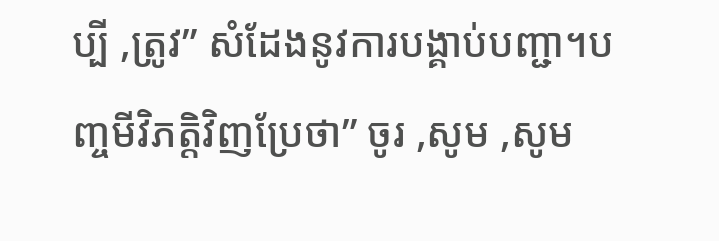ប្បី ,ត្រូវ” សំដែងនូវការបង្គាប់បញ្ជា។បញ្ចមីវិភត្តិវិញប្រែថា” ចូរ ,សូម ,សូម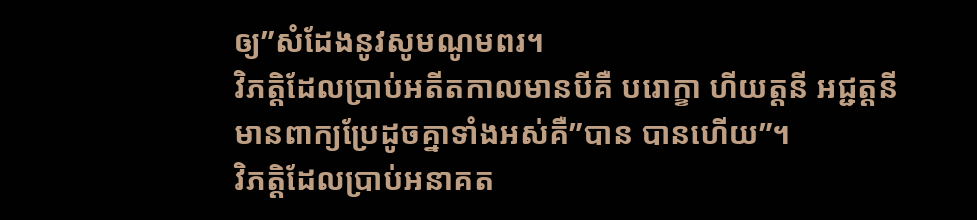ឲ្យ”សំដែងនូវសូមណូមពរ។
វិភត្តិដែលប្រាប់អតីតកាលមានបីគឺ បរោក្ខា ហីយត្តនី អជ្ជត្តនី មានពាក្យប្រែដូចគ្នាទាំងអស់គឺ”បាន បានហើយ”។
វិភត្តិដែលប្រាប់អនាគត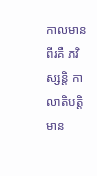កាលមានពីរគឺ ភវិស្សន្តិ កាលាតិបត្តិ មាន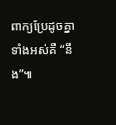ពាក្យប្រែដូចគ្នាទាំងអស់គឺ “នឹង”៕